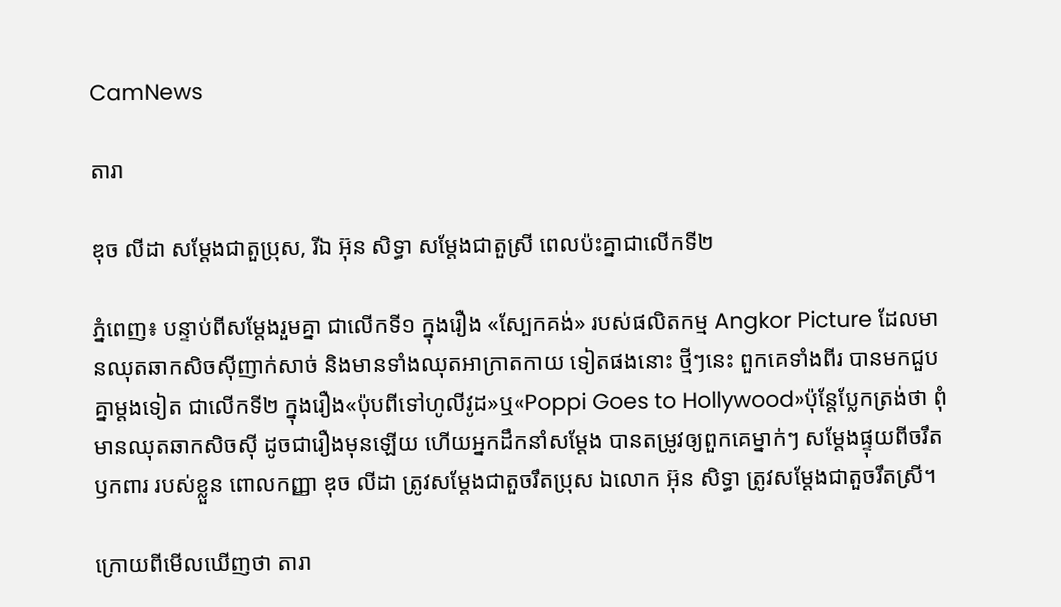CamNews

តារា

ឌុច លីដា សម្ដែងជាតួប្រុស, រីឯ អ៊ុន សិទ្ធា សម្ដែងជាតួស្រី ពេលប៉ះគ្នាជាលើកទី២

ភ្នំពេញ៖ បន្ទាប់ពីសម្ដែងរួមគ្នា ជាលើកទី១ ក្នុងរឿង «ស្បែកគង់» របស់ផលិតកម្ម Angkor Picture ដែលមានឈុតឆាកសិចស៊ីញាក់សាច់ និងមានទាំងឈុតអាក្រាតកាយ ទៀតផងនោះ ថ្មីៗនេះ ពួកគេទាំងពីរ បានមកជួបគ្នាម្ដងទៀត ជាលើកទី២ ក្នុងរឿង«ប៉ុបពីទៅហូលីវូដ»ឬ«Poppi Goes to Hollywood»ប៉ុន្តែប្លែកត្រង់ថា ពុំមានឈុតឆាកសិចស៊ី ដូចជារឿងមុនឡើយ ហើយអ្នកដឹកនាំសម្ដែង បានតម្រូវឲ្យពួកគេម្នាក់ៗ សម្ដែងផ្ទុយពីចរឹតឫកពារ របស់ខ្លួន ពោលកញ្ញា ឌុច លីដា ត្រូវសម្ដែងជាតួចរឹតប្រុស ឯលោក អ៊ុន សិទ្ធា ត្រូវសម្ដែងជាតួចរឹតស្រី។

ក្រោយពីមើលឃើញថា តារា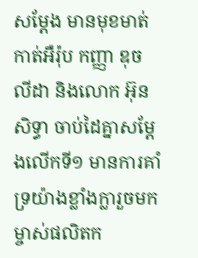សម្ដែង មានមុខមាត់កាត់អឺរ៉ុប កញ្ញា ឌុច លីដា និងលោក អ៊ុន សិទ្ធា ចាប់ដៃគ្នាសម្ដែងលើកទី១ មានការគាំទ្រយ៉ាងខ្លាំងក្លារួចមក ម្ចាស់ផលិតក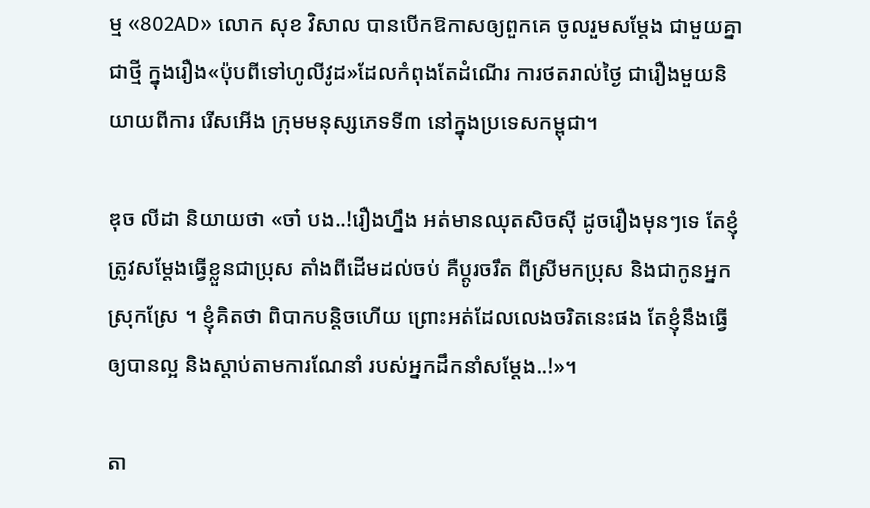ម្ម «802AD» លោក សុខ វិសាល បានបើកឱកាសឲ្យពួកគេ ចូលរួមសម្ដែង ជាមួយគ្នាជាថ្មី ក្នុងរឿង«ប៉ុបពីទៅហូលីវូដ»ដែលកំពុងតែដំណើរ ការថតរាល់ថ្ងៃ ជារឿងមួយនិយាយពីការ រើសអើង ក្រុមមនុស្សភេទទី៣ នៅក្នុងប្រទេសកម្ពុជា។

ឌុច លីដា និយាយថា «ចា៎ បង..!រឿងហ្នឹង អត់មានឈុតសិចស៊ី ដូចរឿងមុនៗទេ តែខ្ញុំត្រូវសម្ដែងធ្វើខ្លួនជាប្រុស តាំងពីដើមដល់ចប់ គឺប្ដូរចរឹត ពីស្រីមកប្រុស និងជាកូនអ្នកស្រុកស្រែ ។ ខ្ញុំគិតថា ពិបាកបន្តិចហើយ ព្រោះអត់ដែលលេងចរិតនេះផង តែខ្ញុំនឹងធ្វើឲ្យបានល្អ និងស្ដាប់តាមការណែនាំ របស់អ្នកដឹកនាំសម្ដែង..!»។

តា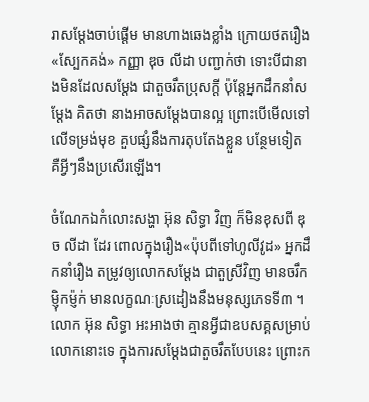រាសម្ដែងចាប់ផ្ដើម មានហាងឆេងខ្លាំង ក្រោយថតរឿង«ស្បែកគង់» កញ្ញា ឌុច លីដា បញ្ជាក់ថា ទោះបីជានាងមិនដែលសម្ដែង ជាតួចរឹតប្រុសក្ដី ប៉ុន្តែអ្នកដឹកនាំសម្ដែង គិតថា នាងអាចសម្ដែងបានល្អ ព្រោះបើមើលទៅលើទម្រង់មុខ គួបផ្សំនឹងការតុបតែងខ្លួន បន្ថែមទៀត គឺអ្វីៗនឹងប្រសើរឡើង។

ចំណែកឯកំលោះសង្ហា អ៊ុន សិទ្ធា វិញ ក៏មិនខុសពី ឌុច លីដា ដែរ ពោលក្នុងរឿង«ប៉ុបពីទៅហូលីវូដ» អ្នកដឹកនាំរឿង តម្រូវឲ្យលោកសម្ដែង ជាតួស្រីវិញ មានចរឹកម្ញ៉ិកម៉្ញក់ មានលក្ខណៈស្រដៀងនឹងមនុស្សភេទទី៣ ។ លោក អ៊ុន សិទ្ធា អះអាងថា គ្មានអ្វីជាឧបសគ្គសម្រាប់ លោកនោះទេ ក្នុងការសម្ដែងជាតួចរឹតបែបនេះ ព្រោះក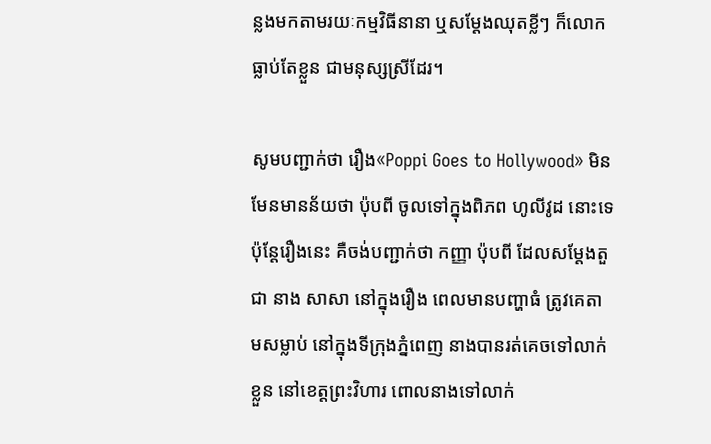ន្លងមកតាមរយៈកម្មវិធីនានា ឬសម្ដែងឈុតខ្លីៗ ក៏លោកធ្លាប់តែខ្លួន ជាមនុស្សស្រីដែរ។

សូមបញ្ជាក់ថា រឿង«Poppi Goes to Hollywood» មិនមែនមានន័យថា ប៉ុបពី ចូលទៅក្នុងពិភព ហូលីវូដ នោះទេ ប៉ុន្តែរឿងនេះ គឺចង់បញ្ជាក់ថា កញ្ញា ប៉ុបពី ដែលសម្ដែងតួជា នាង សាសា នៅក្នុងរឿង ពេលមានបញ្ហាធំ ត្រូវគេតាមសម្លាប់ នៅក្នុងទីក្រុងភ្នំពេញ នាងបានរត់គេចទៅលាក់ខ្លួន នៅខេត្តព្រះវិហារ ពោលនាងទៅលាក់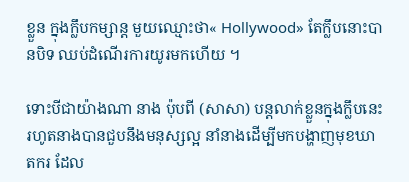ខ្លួន ក្នុងក្លឹបកម្សាន្ត មួយឈ្មោះថា« Hollywood» តែក្លឹបនោះបានបិទ ឈប់ដំណើរការយូរមកហើយ ។

ទោះបីជាយ៉ាងណា នាង ប៉ុបពី (សាសា) បន្តលាក់ខ្លួនក្នុងក្លឹបនេះ រហូតនាងបានជួបនឹងមនុស្សល្អ នាំនាងដើម្បីមកបង្ហាញមុខឃាតករ ដែល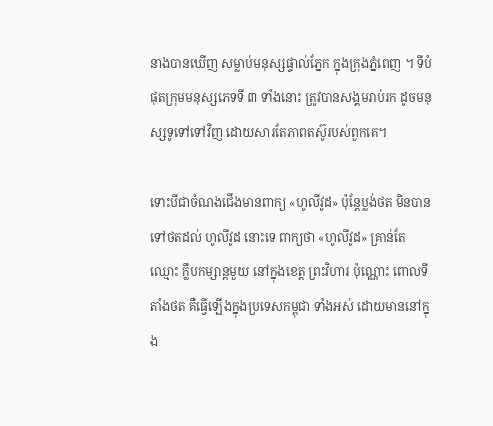នាងបានឃើញ សម្លាប់មនុស្សផ្ទាល់ភ្នែក ក្នុងក្រុងភ្នំពេញ ។ ទីបំផុតក្រុមមនុស្សភេទទី ៣ ទាំងនោះ ត្រូវបានសង្គមរាប់រក ដូចមនុស្សទូទៅទៅវិញ ដោយសារតែភាពតស៊ូរបស់ពួកគេ។

ទោះបីជាចំណងជើងមានពាក្យ «ហូលីវូដ» ប៉ុន្តែប្លង់ថត មិនបានទៅថតដល់ ហូលីវូដ នោះទេ ពាក្យថា «ហូលីវូដ» គ្រាន់តែឈ្មោះ ក្លឹបកម្សាន្តមួយ នៅក្នុងខេត្ត ព្រះវិហារ ប៉ុណ្ណោះ ពោលទីតាំងថត គឺធ្វើឡើងក្នុងប្រទេសកម្ពុជា ទាំងអស់ ដោយមាននៅក្នុង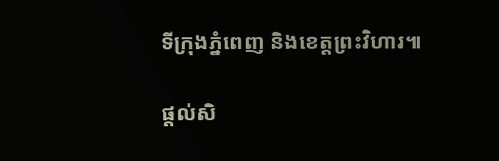ទីក្រុងភ្នំពេញ និងខេត្តព្រះវិហារ៕

ផ្តល់សិ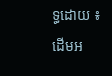ទ្ធដោយ ៖ ដើមអ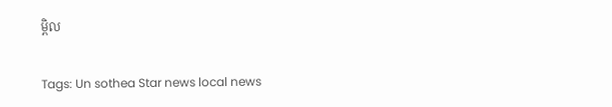ម្ពិល


Tags: Un sothea Star news local news